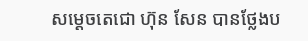សម្ដេចតេជោ ហ៊ុន សែន បានថ្លែងប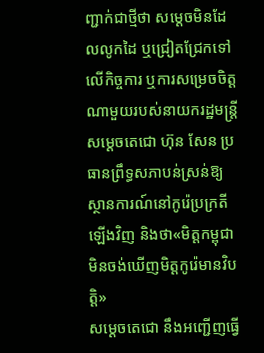ញ្ជាក់ជាថ្មីថា សម្ដេចមិនដែលលូកដៃ ឬជ្រៀតជ្រែកទៅលើកិច្ចការ ឬការសម្រេចចិត្តណាមួយរបស់នាយករដ្ឋមន្ត្រី
សម្ដេចតេជោ ហ៊ុន សែន ប្រធានព្រឹទ្ធសភាបន់ស្រន់ឱ្យស្ថានការណ៍នៅកូរ៉េប្រក្រតីឡើងវិញ និងថា«មិត្តកម្ពុជាមិនចង់ឃើញមិត្តកូរ៉េមានវិបត្តិ»
សម្ដេចតេជោ នឹងអញ្ជើញធ្វើ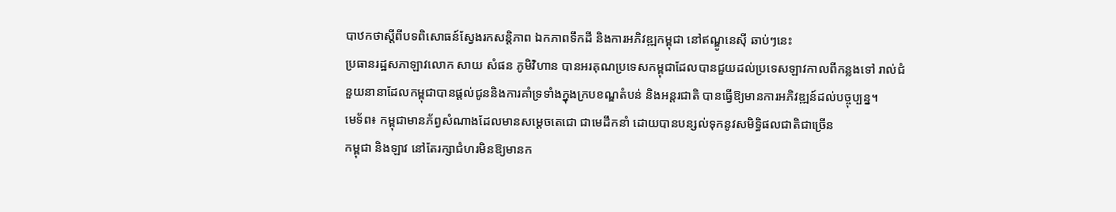បាឋកថាស្ដីពីបទពិសោធន៍ស្វែងរកសន្តិភាព ឯកភាពទឹកដី និងការអភិវឌ្ឍកម្ពុជា នៅឥណ្ឌូនេស៊ី ឆាប់ៗនេះ
ប្រធានរដ្ឋសភាឡាវលោក សាយ សំផន ភូមិវិហាន បានអរគុណប្រទេសកម្ពុជាដែលបានជួយដល់ប្រទេសឡាវកាលពីកន្លងទៅ រាល់ជំនួយនានាដែលកម្ពុជាបានផ្ដល់ជូននិងការគាំទ្រទាំងក្នុងក្របខណ្ឌតំបន់ និងអន្តរជាតិ បានធ្វើឱ្យមានការអភិវឌ្ឍន៍ដល់បច្ចុប្បន្ន។
មេទ័ព៖ កម្ពុជាមានភ័ព្វសំណាងដែលមានសម្ដេចតេជោ ជាមេដឹកនាំ ដោយបានបន្សល់ទុកនូវសមិទ្ធិផលជាតិជាច្រើន
កម្ពុជា និងឡាវ នៅតែរក្សាជំហរមិនឱ្យមានក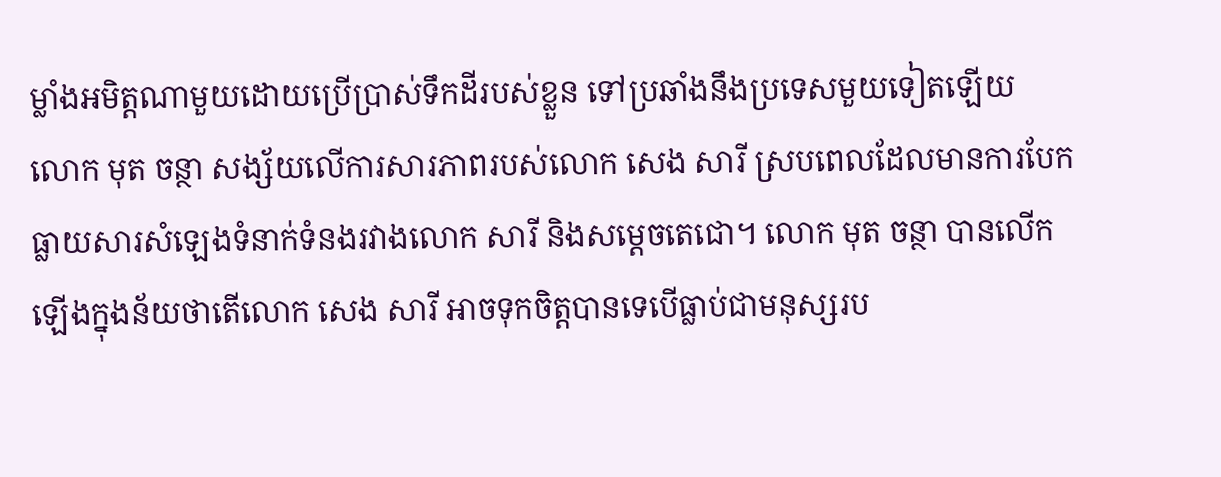ម្លាំងអមិត្តណាមួយដោយប្រើប្រាស់ទឹកដីរបស់ខ្លួន ទៅប្រឆាំងនឹងប្រទេសមួយទៀតឡើយ
លោក មុត ចន្ថា សង្ស័យលើការសារភាពរបស់លោក សេង សារី ស្របពេលដែលមានការបែកធ្លាយសារសំឡេងទំនាក់ទំនងរវាងលោក សារី និងសម្ដេចតេជោ។ លោក មុត ចន្ថា បានលើកឡើងក្នុងន័យថាតើលោក សេង សារី អាចទុកចិត្តបានទេបើធ្លាប់ជាមនុស្សរប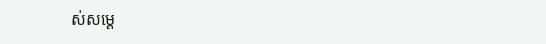ស់សម្ដេ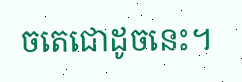ចតេជោដូចនេះ។